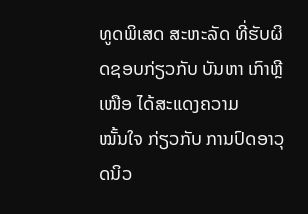ທູດພິເສດ ສະຫະລັດ ທີ່ຮັບຜິດຊອບກ່ຽວກັບ ບັນຫາ ເກົາຫຼີເໜືອ ໄດ້ສະແດງຄວາມ
ໝັ້ນໃຈ ກ່ຽວກັບ ການປົດອາວຸດນິວ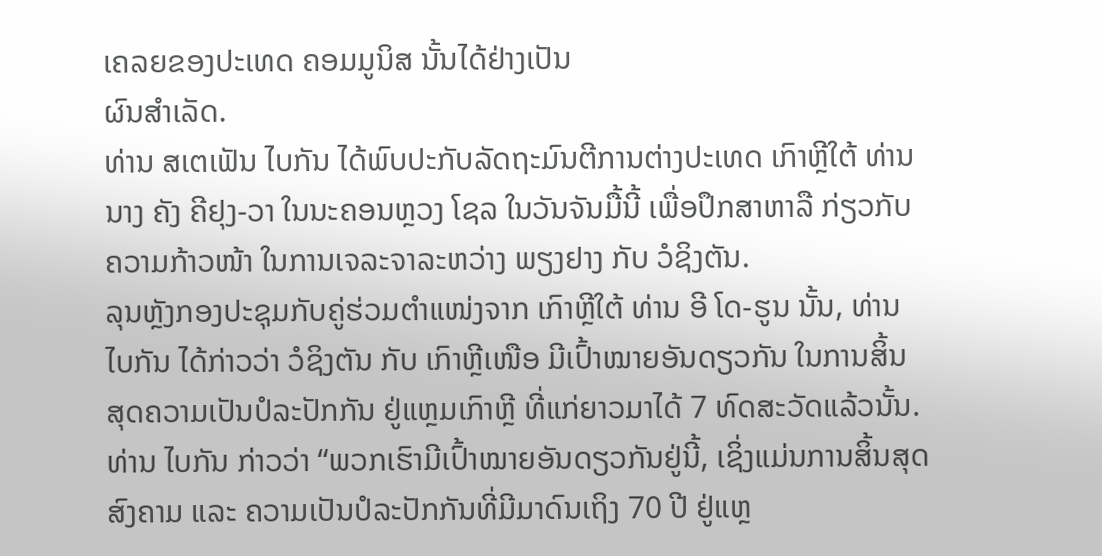ເຄລຍຂອງປະເທດ ຄອມມູນິສ ນັ້ນໄດ້ຢ່າງເປັນ
ຜົນສຳເລັດ.
ທ່ານ ສເຕເຟັນ ໄບກັນ ໄດ້ພົບປະກັບລັດຖະມົນຕີການຕ່າງປະເທດ ເກົາຫຼີໃຕ້ ທ່ານ
ນາງ ຄັງ ຄີຢຸງ-ວາ ໃນນະຄອນຫຼວງ ໂຊລ ໃນວັນຈັນມື້ນີ້ ເພື່ອປຶກສາຫາລື ກ່ຽວກັບ
ຄວາມກ້າວໜ້າ ໃນການເຈລະຈາລະຫວ່າງ ພຽງຢາງ ກັບ ວໍຊິງຕັນ.
ລຸນຫຼັງກອງປະຊຸມກັບຄູ່ຮ່ວມຕຳແໜ່ງຈາກ ເກົາຫຼີໃຕ້ ທ່ານ ອີ ໂດ-ຮູນ ນັ້ນ, ທ່ານ
ໄບກັນ ໄດ້ກ່າວວ່າ ວໍຊິງຕັນ ກັບ ເກົາຫຼີເໜືອ ມີເປົ້າໝາຍອັນດຽວກັນ ໃນການສິ້ນ
ສຸດຄວາມເປັນປໍລະປັກກັນ ຢູ່ແຫຼມເກົາຫຼີ ທີ່ແກ່ຍາວມາໄດ້ 7 ທົດສະວັດແລ້ວນັ້ນ.
ທ່ານ ໄບກັນ ກ່າວວ່າ “ພວກເຮົາມີເປົ້າໝາຍອັນດຽວກັນຢູ່ນີ້, ເຊິ່ງແມ່ນການສິ້ນສຸດ
ສົງຄາມ ແລະ ຄວາມເປັນປໍລະປັກກັນທີ່ມີມາດົນເຖິງ 70 ປີ ຢູ່ແຫຼ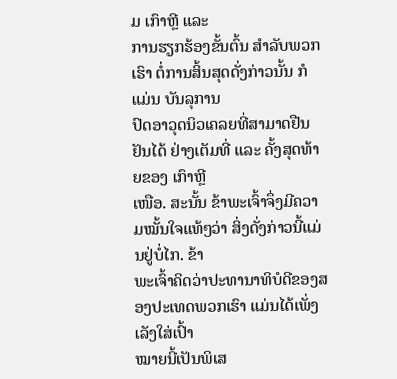ມ ເກົາຫຼີ ແລະ
ການຮຽກຮ້ອງຂັ້ນຕົ້ນ ສຳລັບພວກເຮົາ ຕໍ່ການສິ້ນສຸດດັ່ງກ່າວນັ້ນ ກໍແມ່ນ ບັນລຸການ
ປົດອາວຸດນິວເຄລຍທີ່ສາມາດຢືນຢັນໄດ້ ຢ່າງເຕັມທີ່ ແລະ ຄັ້ງສຸດທ້າຍຂອງ ເກົາຫຼີ
ເໜືອ. ສະນັ້ນ ຂ້າພະເຈົ້າຈຶ່ງມີຄວາມໝັ້ນໃຈແທ້ໆວ່າ ສິ່ງດັ່ງກ່າວນີ້ແມ່ນຢູ່ບໍ່ໄກ. ຂ້າ
ພະເຈົ້າຄິດວ່າປະທານາທິບໍດີຂອງສອງປະເທດພວກເຮົາ ແມ່ນໄດ້ເພັ່ງເລັງໃສ່ເປົ້າ
ໝາຍນີ້ເປັນພິເສ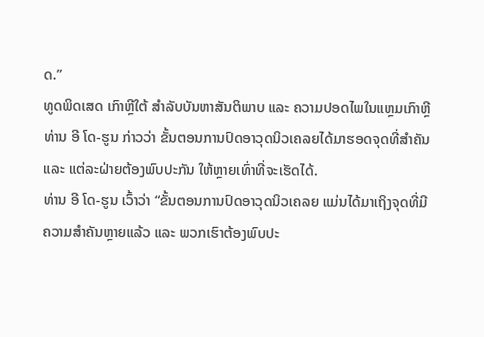ດ.”
ທູດພິດເສດ ເກົາຫຼີໃຕ້ ສຳລັບບັນຫາສັນຕິພາບ ແລະ ຄວາມປອດໄພໃນແຫຼມເກົາຫຼີ
ທ່ານ ອີ ໂດ-ຮູນ ກ່າວວ່າ ຂັ້ນຕອນການປົດອາວຸດນິວເຄລຍໄດ້ມາຮອດຈຸດທີ່ສໍາຄັນ
ແລະ ແຕ່ລະຝ່າຍຕ້ອງພົບປະກັນ ໃຫ້ຫຼາຍເທົ່າທີ່ຈະເຮັດໄດ້.
ທ່ານ ອີ ໂດ-ຮູນ ເວົ້າວ່າ “ຂັ້ນຕອນການປົດອາວຸດນິວເຄລຍ ແມ່ນໄດ້ມາເຖິງຈຸດທີ່ມີ
ຄວາມສຳຄັນຫຼາຍແລ້ວ ແລະ ພວກເຮົາຕ້ອງພົບປະ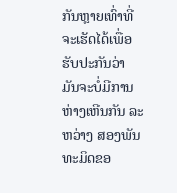ກັນຫຼາຍເທົ່າທີ່ຈະເຮັດໄດ້ເພື່ອ
ຮັບປະກັນວ່າ ມັນຈະບໍ່ມີການຫ່າງເຫີນກັນ ລະຫວ່າງ ສອງພັນທະມິດຂອ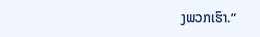ງພວກເຮົາ.”